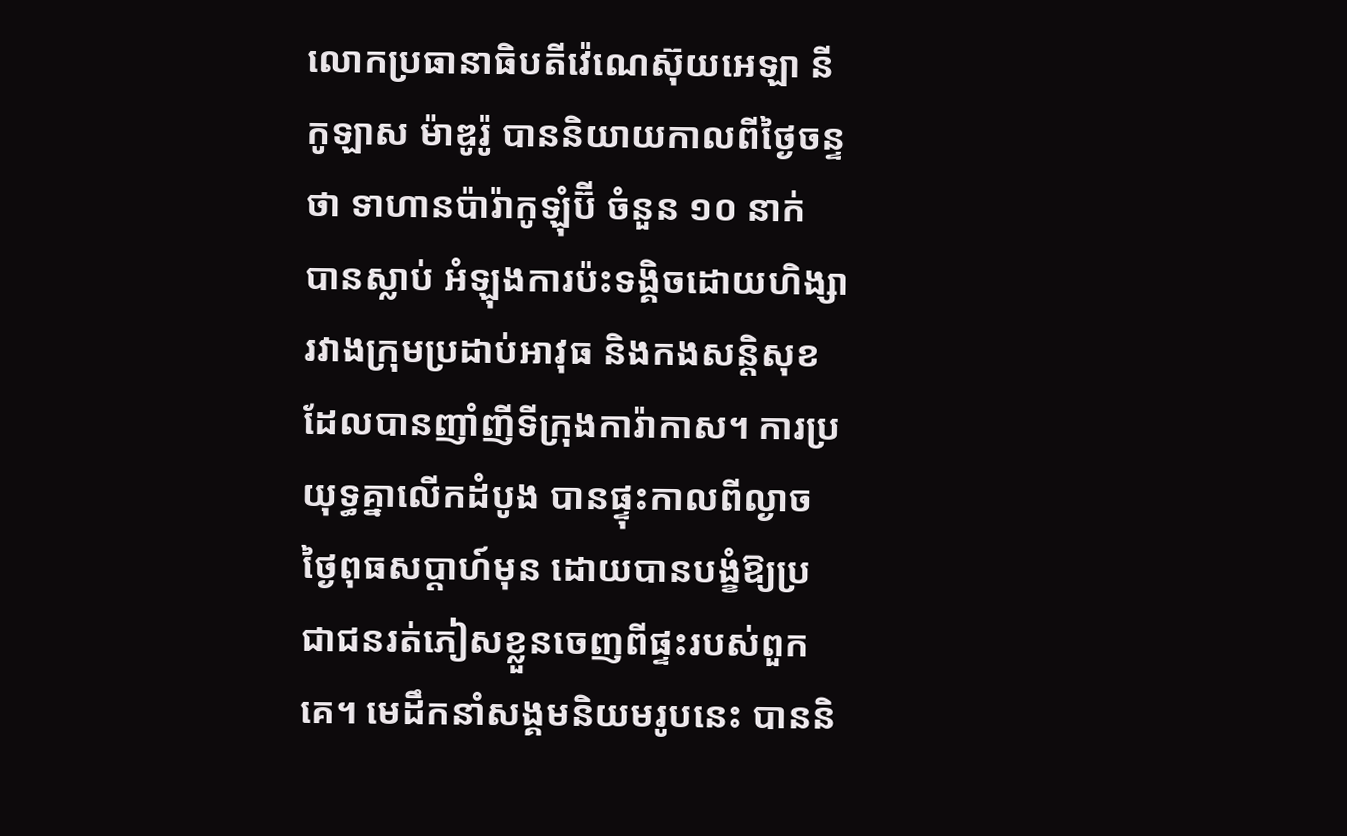លោកប្រធានាធិបតីវ៉េណេស៊ុយអេឡា នីកូឡាស ម៉ាឌូរ៉ូ បាននិយាយកាលពីថ្ងៃចន្ទថា ទាហានប៉ារ៉ាកូឡុំប៊ី ចំនួន ១០ នាក់ បានស្លាប់ អំឡុងការប៉ះទង្គិចដោយហិង្សា រវាងក្រុមប្រដាប់អាវុធ និងកងសន្តិសុខ ដែលបានញាំញីទីក្រុងការ៉ាកាស។ ការប្រយុទ្ធគ្នាលើកដំបូង បានផ្ទុះកាលពីល្ងាចថ្ងៃពុធសប្តាហ៍មុន ដោយបានបង្ខំឱ្យប្រជាជនរត់ភៀសខ្លួនចេញពីផ្ទះរបស់ពួកគេ។ មេដឹកនាំសង្គមនិយមរូបនេះ បាននិ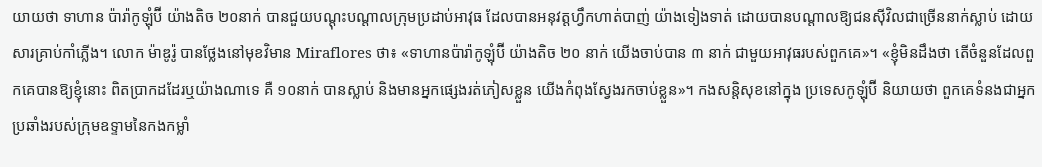យាយថា ទាហាន ប៉ារ៉ាកូឡុំប៊ី យ៉ាងតិច ២០នាក់ បានជួយបណ្តុះបណ្តាលក្រុមប្រដាប់អាវុធ ដែលបានអនុវត្តហ្វឹកហាត់បាញ់ យ៉ាងទៀងទាត់ ដោយបានបណ្ដាលឱ្យជនស៊ីវិលជាច្រើននាក់ស្លាប់ ដោយសារគ្រាប់កាំភ្លើង។ លោក ម៉ាឌូរ៉ូ បានថ្លែងនៅមុខវិមាន Miraflores ថា៖ «ទាហានប៉ារ៉ាកូឡុំប៊ី យ៉ាងតិច ២០ នាក់ យើងចាប់បាន ៣ នាក់ ជាមួយអាវុធរបស់ពួកគេ»។ «ខ្ញុំមិនដឹងថា តើចំនួនដែលពួកគេបានឱ្យខ្ញុំនោះ ពិតប្រាកដដែរឬយ៉ាងណាទេ គឺ ១០នាក់ បានស្លាប់ និងមានអ្នកផ្សេងរត់ភៀសខ្លួន យើងកំពុងស្វែងរកចាប់ខ្លួន»។ កងសន្តិសុខនៅក្នុង ប្រទេសកូឡុំប៊ី និយាយថា ពួកគេទំនងជាអ្នកប្រឆាំងរបស់ក្រុមឧទ្ទាមនៃកងកម្លាំ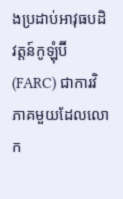ងប្រដាប់អាវុធបដិវត្តន៍កូឡុំប៊ី (FARC) ជាការវិភាគមួយដែលលោក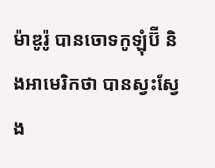ម៉ាឌូរ៉ូ បានចោទកូឡុំប៊ី និងអាមេរិកថា បានស្វះស្វែង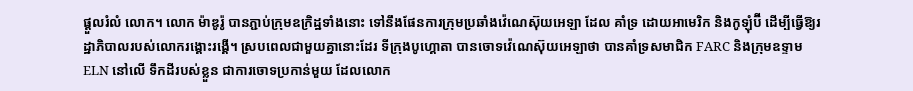ផ្តួលរំលំ លោក។ លោក ម៉ាឌូរ៉ូ បានភ្ជាប់ក្រុមឧក្រិដ្ឋទាំងនោះ ទៅនឹងផែនការក្រុមប្រឆាំងវ៉េណេស៊ុយអេឡា ដែល គាំទ្រ ដោយអាមេរិក និងកូឡុំប៊ី ដើម្បីធ្វើឱ្យរដ្ឋាភិបាលរបស់លោករង្គោះរង្គើ។ ស្របពេលជាមួយគ្នានោះដែរ ទីក្រុងបូហ្គោតា បានចោទវ៉េណេស៊ុយអេឡាថា បានគាំទ្រសមាជិក FARC និងក្រុមឧទ្ទាម ELN នៅលើ ទឹកដីរបស់ខ្លួន ជាការចោទប្រកាន់មួយ ដែលលោក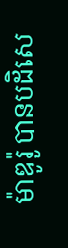ម៉ាឌូរ៉ូ បានបដិសេ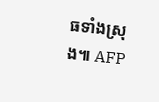ធទាំងស្រុង៕ AFP